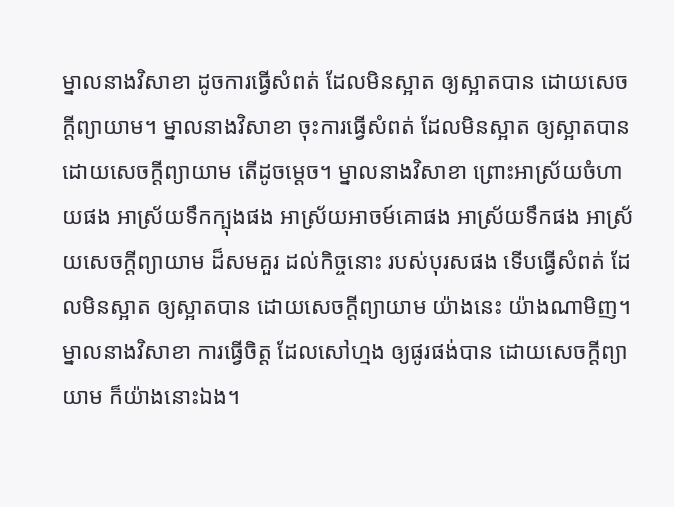ម្នាលនាងវិសាខា ដូចការធ្វើសំពត់ ដែលមិនស្អាត ឲ្យស្អាតបាន ដោយសេចក្ដីព្យាយាម។ ម្នាលនាងវិសាខា ចុះការធ្វើសំពត់ ដែលមិនស្អាត ឲ្យស្អាតបាន ដោយសេចក្ដីព្យាយាម តើដូចម្ដេច។ ម្នាលនាងវិសាខា ព្រោះអាស្រ័យចំហាយផង អាស្រ័យទឹកក្បុងផង អាស្រ័យអាចម៍គោផង អាស្រ័យទឹកផង អាស្រ័យសេចក្ដីព្យាយាម ដ៏សមគួរ ដល់កិច្ចនោះ របស់បុរសផង ទើបធ្វើសំពត់ ដែលមិនស្អាត ឲ្យស្អាតបាន ដោយសេចក្ដីព្យាយាម យ៉ាងនេះ យ៉ាងណាមិញ។ ម្នាលនាងវិសាខា ការធ្វើចិត្ត ដែលសៅហ្មង ឲ្យផូរផង់បាន ដោយសេចក្ដីព្យាយាម ក៏យ៉ាងនោះឯង។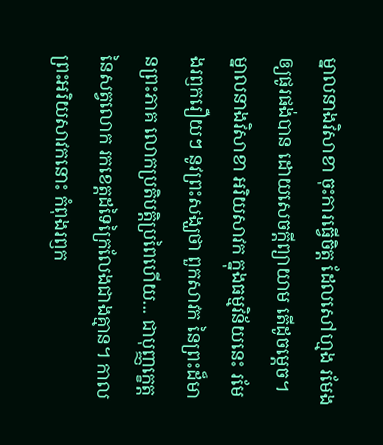ម្នាលនាងវិសាខា ចុះការធ្វើចិត្ត ដែលសៅហ្មង រមែងឲ្យផូរផង់បាន ដោយសេចក្ដីព្យាយាម តើដូចម្ដេច។ ម្នាលនាងវិសាខា អរិយសាវក ក្នុងធម្មវិន័យនេះ រមែងរឭករឿយៗ នូវព្រះសង្ឃថា ពួកសាវក នៃព្រះដ៏មានព្រះភាគ លោកប្រតិបត្តិប្រពៃហើយ... ជាបុញ្ញក្ខេត្តនៃសត្វលោក រកខេត្តដទៃក្រៃលែងជាងគ្មាន។ កាលព្រះអរិយសាវកនោះ កំពុងរឭក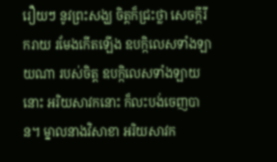រឿយៗ នូវព្រះសង្ឃ ចិត្តក៏ជ្រះថ្លា សេចក្ដីរីករាយ រមែងកើតឡើង ឧបក្កិលេសទាំងឡាយណា របស់ចិត្ត ឧបក្កិលេសទាំងឡាយនោះ អរិយសាវកនោះ ក៏លះបង់ចេញបាន។ ម្នាលនាងវិសាខា អរិយសាវក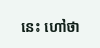នេះ ហៅថា